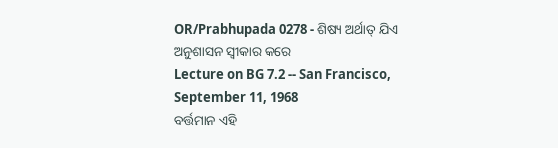OR/Prabhupada 0278 - ଶିଷ୍ୟ ଅର୍ଥାତ୍ ଯିଏ ଅନୁଶାସନ ସ୍ଵୀକାର କରେ
Lecture on BG 7.2 -- San Francisco, September 11, 1968
ବର୍ତ୍ତମାନ ଏହି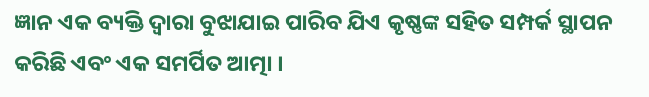ଜ୍ଞାନ ଏକ ବ୍ୟକ୍ତି ଦ୍ଵାରା ବୁଝାଯାଇ ପାରିବ ଯିଏ କୃଷ୍ଣଙ୍କ ସହିତ ସମ୍ପର୍କ ସ୍ଥାପନ କରିଛି ଏବଂ ଏକ ସମର୍ପିତ ଆତ୍ମା ।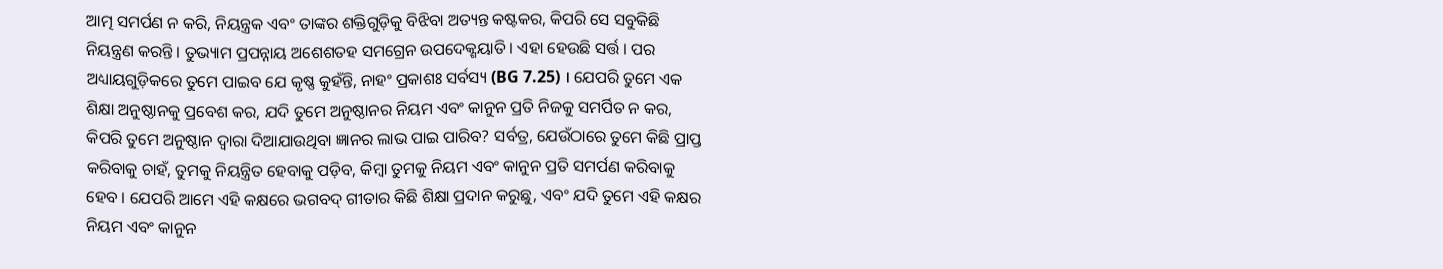ଆତ୍ମ ସମର୍ପଣ ନ କରି, ନିୟନ୍ତ୍ରକ ଏବଂ ତାଙ୍କର ଶକ୍ତିଗୁଡ଼ିକୁ ବିଝିବା ଅତ୍ୟନ୍ତ କଷ୍ଟକର, କିପରି ସେ ସବୁକିଛି ନିୟନ୍ତ୍ରଣ କରନ୍ତି । ତୁଭ୍ୟାମ ପ୍ରପନ୍ନାୟ ଅଶେଶତହ ସମଗ୍ରେନ ଉପଦେକ୍ଶୟାତି । ଏହା ହେଉଛି ସର୍ତ୍ତ । ପର ଅଧ୍ୟାୟଗୁଡ଼ିକରେ ତୁମେ ପାଇବ ଯେ କୃଷ୍ଣ କୁହଁନ୍ତି, ନାହଂ ପ୍ରକାଶଃ ସର୍ବସ୍ୟ (BG 7.25) । ଯେପରି ତୁମେ ଏକ ଶିକ୍ଷା ଅନୁଷ୍ଠାନକୁ ପ୍ରବେଶ କର, ଯଦି ତୁମେ ଅନୁଷ୍ଠାନର ନିୟମ ଏବଂ କାନୁନ ପ୍ରତି ନିଜକୁ ସମର୍ପିତ ନ କର, କିପରି ତୁମେ ଅନୁଷ୍ଠାନ ଦ୍ଵାରା ଦିଆଯାଉଥିବା ଜ୍ଞାନର ଲାଭ ପାଇ ପାରିବ? ସର୍ବତ୍ର, ଯେଉଁଠାରେ ତୁମେ କିଛି ପ୍ରାପ୍ତ କରିବାକୁ ଚାହଁ, ତୁମକୁ ନିୟନ୍ତ୍ରିତ ହେବାକୁ ପଡ଼ିବ, କିମ୍ଵା ତୁମକୁ ନିୟମ ଏବଂ କାନୁନ ପ୍ରତି ସମର୍ପଣ କରିବାକୁ ହେବ । ଯେପରି ଆମେ ଏହି କକ୍ଷରେ ଭଗବଦ୍ ଗୀତାର କିଛି ଶିକ୍ଷା ପ୍ରଦାନ କରୁଛୁ, ଏବଂ ଯଦି ତୁମେ ଏହି କକ୍ଷର ନିୟମ ଏବଂ କାନୁନ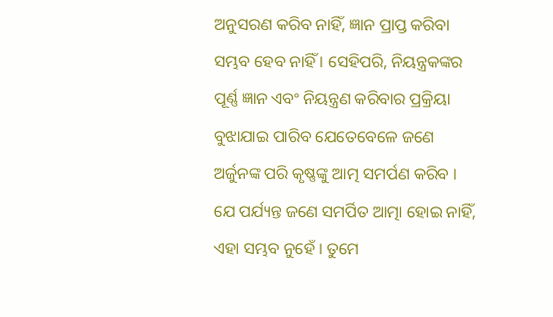ଅନୁସରଣ କରିବ ନାହିଁ, ଜ୍ଞାନ ପ୍ରାପ୍ତ କରିବା ସମ୍ଭବ ହେବ ନାହିଁ । ସେହିପରି, ନିୟନ୍ତ୍ରକଙ୍କର ପୂର୍ଣ୍ଣ ଜ୍ଞାନ ଏବଂ ନିୟନ୍ତ୍ରଣ କରିବାର ପ୍ରକ୍ରିୟା ବୁଝାଯାଇ ପାରିବ ଯେତେବେଳେ ଜଣେ ଅର୍ଜୁନଙ୍କ ପରି କୃଷ୍ଣଙ୍କୁ ଆତ୍ମ ସମର୍ପଣ କରିବ । ଯେ ପର୍ଯ୍ୟନ୍ତ ଜଣେ ସମର୍ପିତ ଆତ୍ମା ହୋଇ ନାହିଁ, ଏହା ସମ୍ଭବ ନୁହେଁ । ତୁମେ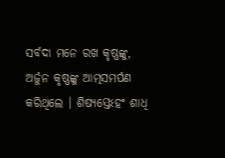ସର୍ବଦା ମନେ ରଖ କୃଷ୍ଣଙ୍କୁ, ଅର୍ଜୁନ କୃଷ୍ଣଙ୍କୁ ଆତ୍ମସମର୍ପଣ କରିଥିଲେ । ଶିଷ୍ୟସ୍ତେଽହଂ ଶାଧି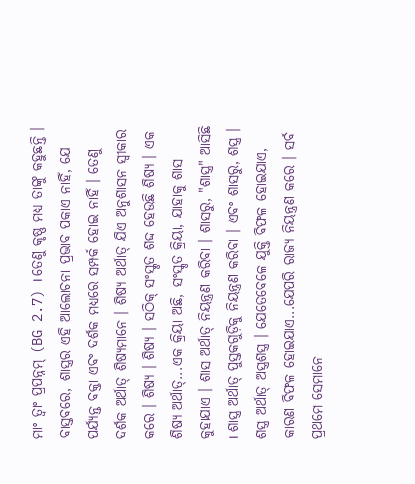ମାଂ ତ୍ଵାଂ ପ୍ରପନ୍ନମ୍ (BG 2.7) । ତେଣୁ କୃଷ୍ଣ ମଧ୍ୟ ତାଙ୍କୁ କହୁଛନ୍ତି ।
ବାସ୍ତବରେ, ଶାସ୍ତ୍ରର ଏହି ଆଲୋଚନା ପ୍ରଭାବ ପକାଏ ନାହିଁ, ଯେ ପର୍ଯ୍ୟନ୍ତ ବକ୍ତା ଏବଂ ଦର୍ଶକ ମଧ୍ୟରେ ସମ୍ପର୍କ ହୋଇ ନାହିଁ । ତେଣୁ ଦର୍ଶକ ଅର୍ଥାତ୍ ଶିଷ୍ୟମାନେ । ଶିଷ୍ୟ ଅର୍ଥାତ୍ ଯିଏ ଅନୁଶାସନ ସ୍ଵୀକାର କରେ । ଶିଷ୍ୟ । ଶିଷ୍ୟ । ସଠିକ୍ ସଂସ୍କୃତ ଶଦ୍ଦ ହେଉଛି ଶିଷ୍ୟ । ଏକ ଶିଷ୍ୟ ଅର୍ଥାତ୍...ଏକ କ୍ରିୟା ଅଛି, ସଂସ୍କୃତ କ୍ରିୟା, ଯାହାକୁ ଶାସ କୁହାଯାଏ । ଶାସ ଅର୍ଥାତ୍ ନିୟନ୍ତ୍ରଣ କରିବା । ଶାସରୁ, "ଶାସ୍ତ୍ର" ଆସିଛି । ଶାସ୍ତ୍ର ଅର୍ଥାତ୍ ପୁସ୍ତକଗୁଡ଼ିକୁ ନିୟନ୍ତ୍ରଣ କରିବା । ଏବଂ ଶାସରୁ, ଶସ୍ତ୍ର । ଶସ୍ତ୍ର ଅର୍ଥାତ୍ ଅସ୍ତ୍ରଶସ୍ତ୍ର । ଯେତେବେଳେ ଯୁକ୍ତି ବିଫଳ ହୋଇଯାଏ, କାରଣ ବିଫଳ ହୋଇଯାଏ...ଯେପରି ରାଜ୍ୟ ନିୟନ୍ତ୍ରଣ କରେ । ସର୍ବ ପ୍ରଥମେ ସେମାନେ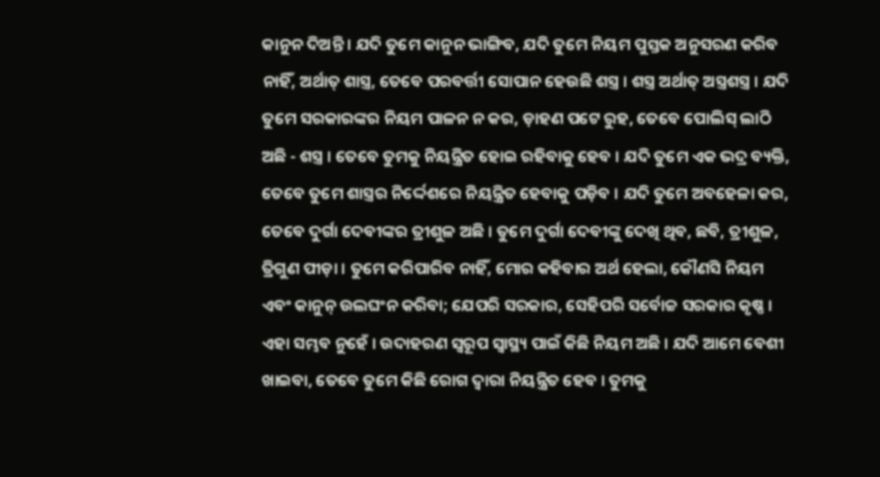କାନୁନ ଦିଅନ୍ତି । ଯଦି ତୁମେ କାନୁନ ଭାଙ୍ଗିବ, ଯଦି ତୁମେ ନିୟମ ପୁସ୍ତକ ଅନୁସରଣ କରିବ ନାହିଁ, ଅର୍ଥାତ୍ ଶାସ୍ତ୍ର, ତେବେ ପରବର୍ତ୍ତୀ ସୋପାନ ହେଉଛି ଶସ୍ତ୍ର । ଶସ୍ତ୍ର ଅର୍ଥାତ୍ ଅସ୍ତ୍ରଶସ୍ତ୍ର । ଯଦି ତୁମେ ସରକାରଙ୍କର ନିୟମ ପାଳନ ନ କର, ଡ଼ାହଣ ପଟେ ରୁହ, ତେବେ ପୋଲିସ୍ ଲାଠି ଅଛି - ଶସ୍ତ୍ର । ତେବେ ତୁମକୁ ନିୟନ୍ତ୍ରିତ ହୋଇ ରହିବାକୁ ହେବ । ଯଦି ତୁମେ ଏକ ଭଦ୍ର ବ୍ୟକ୍ତି, ତେବେ ତୁମେ ଶାସ୍ତ୍ରର ନିର୍ଦ୍ଦେଶରେ ନିୟନ୍ତ୍ରିତ ହେବାକୁ ପଡ଼ିବ । ଯଦି ତୁମେ ଅବହେଳା କର, ତେବେ ଦୁର୍ଗା ଦେବୀଙ୍କର ତ୍ରୀଶୁଳ ଅଛି । ତୁମେ ଦୁର୍ଗା ଦେବୀଙ୍କୁ ଦେଖି ଥିବ, ଛବି, ତ୍ରୀଶୁଳ, ତ୍ରିଗୁଣ ପୀଡ଼ା । ତୁମେ କରିପାରିବ ନାହିଁ, ମୋର କହିବାର ଅର୍ଥ ହେଲା, କୌଣସି ନିୟମ ଏବଂ କାନୁନ୍ ଉଲଘଂନ କରିବା; ଯେପରି ସରକାର, ସେହିପରି ସର୍ବୋଚ୍ଚ ସରକାର କୃଷ୍ଣ । ଏହା ସମ୍ଭବ ନୁହେଁ । ଉଦାହରଣ ସ୍ଵରୂପ ସ୍ଵାସ୍ଥ୍ୟ ପାଇଁ କିଛି ନିୟମ ଅଛି । ଯଦି ଆମେ ବେଶୀ ଖାଇବା, ତେବେ ତୁମେ କିଛି ରୋଗ ଦ୍ଵାରା ନିୟନ୍ତ୍ରିତ ହେବ । ତୁମକୁ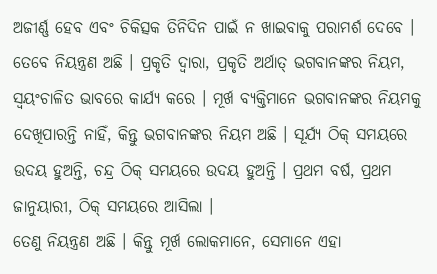ଅଜୀର୍ଣ୍ଣ ହେବ ଏବଂ ଚିକିତ୍ସକ ତିନିଦିନ ପାଇଁ ନ ଖାଇବାକୁ ପରାମର୍ଶ ଦେବେ । ତେବେ ନିୟନ୍ତ୍ରଣ ଅଛି । ପ୍ରକୃତି ଦ୍ଵାରା, ପ୍ରକୃତି ଅର୍ଥାତ୍ ଭଗବାନଙ୍କର ନିୟମ, ସ୍ଵୟଂଚାଳିତ ଭାବରେ କାର୍ଯ୍ୟ କରେ । ମୂର୍ଖ ବ୍ୟକ୍ତିମାନେ ଭଗବାନଙ୍କର ନିୟମକୁ ଦେଖିପାରନ୍ତି ନାହିଁ, କିନ୍ତୁ ଭଗବାନଙ୍କର ନିୟମ ଅଛି । ସୂର୍ଯ୍ୟ ଠିକ୍ ସମୟରେ ଉଦୟ ହୁଅନ୍ତି, ଚନ୍ଦ୍ର ଠିକ୍ ସମୟରେ ଉଦୟ ହୁଅନ୍ତି । ପ୍ରଥମ ବର୍ଷ, ପ୍ରଥମ ଜାନୁୟାରୀ, ଠିକ୍ ସମୟରେ ଆସିଲା ।
ତେଣୁ ନିୟନ୍ତ୍ରଣ ଅଛି । କିନ୍ତୁ ମୂର୍ଖ ଲୋକମାନେ, ସେମାନେ ଏହା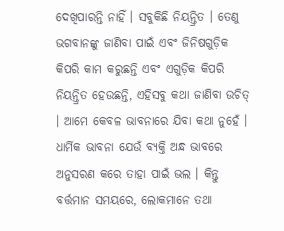ଦେଖିପାରନ୍ତି ନାହିଁ । ସବୁକିଛି ନିୟନ୍ତ୍ରିତ । ତେଣୁ ଭଗବାନଙ୍କୁ ଜାଣିବା ପାଇଁ ଏବଂ ଜିନିଷଗୁଡ଼ିକ କିପରି କାମ କରୁଛନ୍ତି ଏବଂ ଏଗୁଡ଼ିକ କିପରି ନିୟନ୍ତ୍ରିତ ହେଉଛନ୍ତି, ଏହିସବୁ କଥା ଜାଣିବା ଉଚିତ୍ । ଆମେ କେବଳ ଭାବନାରେ ଯିବା କଥା ନୁହେଁ । ଧାର୍ମିକ ଭାବନା ଯେଉଁ ବ୍ୟକ୍ତି ଅନ୍ଧ ଭାବରେ ଅନୁସରଣ କରେ ତାହା ପାଇଁ ଭଲ । କିନ୍ତୁ ବର୍ତ୍ତମାନ ସମୟରେ, ଲୋକମାନେ ତଥା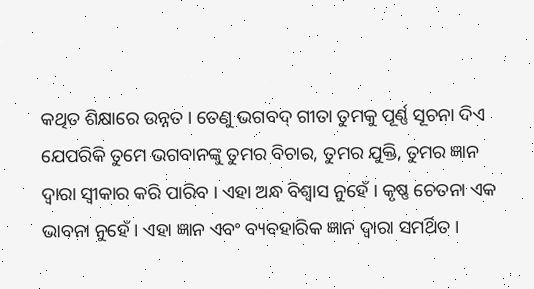କଥିତ ଶିକ୍ଷାରେ ଉନ୍ନତ । ତେଣୁ ଭଗବଦ୍ ଗୀତା ତୁମକୁ ପୂର୍ଣ୍ଣ ସୂଚନା ଦିଏ ଯେପରିକି ତୁମେ ଭଗବାନଙ୍କୁ ତୁମର ବିଚାର, ତୁମର ଯୁକ୍ତି, ତୁମର ଜ୍ଞାନ ଦ୍ଵାରା ସ୍ଵୀକାର କରି ପାରିବ । ଏହା ଅନ୍ଧ ବିଶ୍ଵାସ ନୁହେଁ । କୃଷ୍ଣ ଚେତନା ଏକ ଭାବନା ନୁହେଁ । ଏହା ଜ୍ଞାନ ଏବଂ ବ୍ୟବହାରିକ ଜ୍ଞାନ ଦ୍ଵାରା ସମର୍ଥିତ ।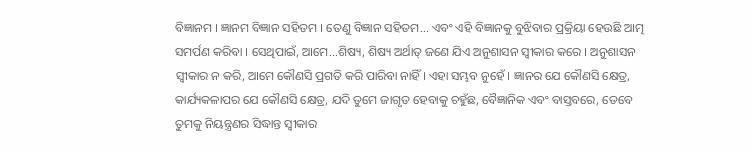ବିଜ୍ଞାନମ । ଜ୍ଞାନମ ବିଜ୍ଞାନ ସହିତମ । ତେଣୁ ବିଜ୍ଞାନ ସହିତମ... ଏବଂ ଏହି ବିଜ୍ଞାନକୁ ବୁଝିବାର ପ୍ରକ୍ରିୟା ହେଉଛି ଆତ୍ମ ସମର୍ପଣ କରିବା । ସେଥିପାଇଁ, ଆମେ...ଶିଷ୍ୟ, ଶିଷ୍ୟ ଅର୍ଥାତ୍ ଜଣେ ଯିଏ ଅନୁଶାସନ ସ୍ଵୀକାର କରେ । ଅନୁଶାସନ ସ୍ଵୀକାର ନ କରି, ଆମେ କୌଣସି ପ୍ରଗତି କରି ପାରିବା ନାହିଁ । ଏହା ସମ୍ଭବ ନୁହେଁ । ଜ୍ଞାନର ଯେ କୌଣସି କ୍ଷେତ୍ର, କାର୍ଯ୍ୟକଳାପର ଯେ କୌଣସି କ୍ଷେତ୍ର, ଯଦି ତୁମେ ଜାଗୃତ ହେବାକୁ ଚହୁଁଛ, ବୈଜ୍ଞାନିକ ଏବଂ ବାସ୍ତବରେ, ତେବେ ତୁମକୁ ନିୟନ୍ତ୍ରଣର ସିଦ୍ଧାନ୍ତ ସ୍ଵୀକାର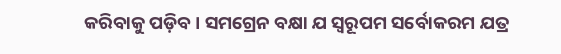କରିବାକୁ ପଡ଼ିବ । ସମଗ୍ରେନ ବକ୍ଷା ଯ ସ୍ଵରୂପମ ସର୍ବୋକରମ ଯତ୍ର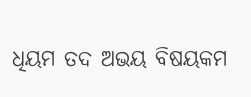ଧିୟମ ତଦ ଅଭୟ ବିଷୟକମ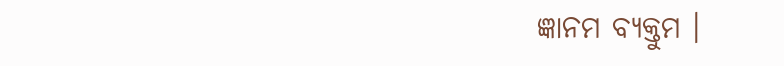ଜ୍ଞାନମ ବ୍ୟକ୍ତୁମ ।